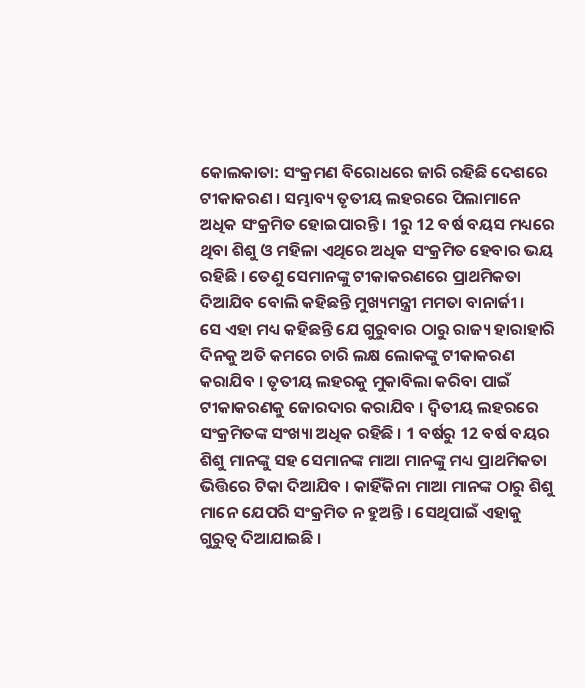କୋଲକାତା: ସଂକ୍ରମଣ ବିରୋଧରେ ଜାରି ରହିଛି ଦେଶରେ ଟୀକାକରଣ । ସମ୍ଭାବ୍ୟ ତୃତୀୟ ଲହରରେ ପିଲାମାନେ ଅଧିକ ସଂକ୍ରମିତ ହୋଇପାରନ୍ତି । 1ରୁ 12 ବର୍ଷ ବୟସ ମଧ୍ୟରେ ଥିବା ଶିଶୁ ଓ ମହିଳା ଏଥିରେ ଅଧିକ ସଂକ୍ରମିତ ହେବାର ଭୟ ରହିଛି । ତେଣୁ ସେମାନଙ୍କୁ ଟୀକାକରଣରେ ପ୍ରାଥମିକତା ଦିଆଯିବ ବୋଲି କହିଛନ୍ତି ମୁଖ୍ୟମନ୍ତ୍ରୀ ମମତା ବାନାର୍ଜୀ ।
ସେ ଏହା ମଧ୍ୟ କହିଛନ୍ତି ଯେ ଗୁରୁବାର ଠାରୁ ରାଜ୍ୟ ହାରାହାରି ଦିନକୁ ଅତି କମରେ ଚାରି ଲକ୍ଷ ଲୋକଙ୍କୁ ଟୀକାକରଣ କରାଯିବ । ତୃତୀୟ ଲହରକୁ ମୁକାବିଲା କରିବା ପାଇଁ ଟୀକାକରଣକୁ ଜୋରଦାର କରାଯିବ । ଦ୍ବିତୀୟ ଲହରରେ ସଂକ୍ରମିତଙ୍କ ସଂଖ୍ୟା ଅଧିକ ରହିଛି । 1 ବର୍ଷରୁ 12 ବର୍ଷ ବୟର ଶିଶୁ ମାନଙ୍କୁ ସହ ସେମାନଙ୍କ ମାଆ ମାନଙ୍କୁ ମଧ୍ୟ ପ୍ରାଥମିକତା ଭିତ୍ତିରେ ଟିକା ଦିଆଯିବ । କାହିଁକିନା ମାଆ ମାନଙ୍କ ଠାରୁ ଶିଶୁ ମାନେ ଯେପରି ସଂକ୍ରମିତ ନ ହୁଅନ୍ତି । ସେଥିପାଇଁ ଏହାକୁ ଗୁରୁତ୍ବ ଦିଆଯାଇଛି ।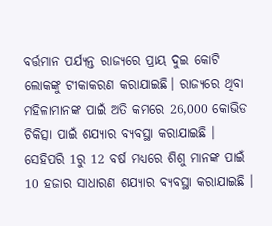ବର୍ତ୍ତମାନ ପର୍ଯ୍ୟନ୍ତ ରାଜ୍ୟରେ ପ୍ରାୟ ଦୁଇ କୋଟି ଲୋକଙ୍କୁ ଟୀକାକରଣ କରାଯାଇଛି। ରାଜ୍ୟରେ ଥିବା ମହିଳାମାନଙ୍କ ପାଇଁ ଅତି କମରେ 26,000 କୋଭିଡ ଚିକିତ୍ସା ପାଇଁ ଶଯ୍ୟାର ବ୍ୟବସ୍ଥା କରାଯାଇଛି । ସେହିପରି 1ରୁ 12 ବର୍ଷ ମଧ୍ୟରେ ଶିଶୁ ମାନଙ୍କ ପାଇଁ 10 ହଜାର ସାଧାରଣ ଶଯ୍ୟାର ବ୍ୟବସ୍ଥା କରାଯାଇଛି ।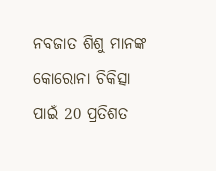ନବଜାତ ଶିଶୁ ମାନଙ୍କ କୋରୋନା ଚିକିତ୍ସା ପାଇଁ 20 ପ୍ରତିଶତ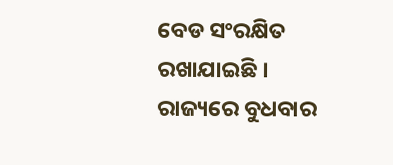ବେଡ ସଂରକ୍ଷିତ ରଖାଯାଇଛି । ରାଜ୍ୟରେ ବୁଧବାର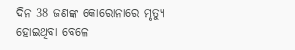ଦିନ 38 ଜଣଙ୍କ କୋରୋନାରେ ମୃତ୍ୟୁ ହୋଇଥିବା ବେଳେ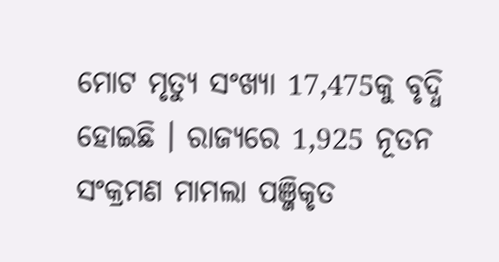ମୋଟ ମୃତ୍ୟୁ ସଂଖ୍ୟା 17,475କୁ ବୃଦ୍ଧି ହୋଇଛି । ରାଜ୍ୟରେ 1,925 ନୂତନ ସଂକ୍ରମଣ ମାମଲା ପଞ୍ଜିକୃତ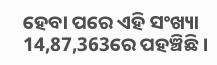ହେବା ପରେ ଏହି ସଂଖ୍ୟା 14,87,363ରେ ପହଞ୍ଚିଛି ।